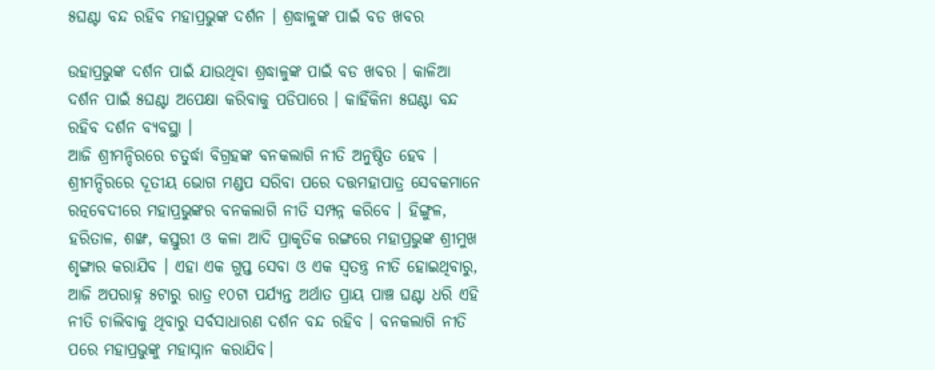୫ଘଣ୍ଟା ବନ୍ଦ ରହିବ ମହାପ୍ରଭୁଙ୍କ ଦର୍ଶନ । ଶ୍ରଦ୍ଧାଳୁଙ୍କ ପାଇଁ ବଡ ଖବର

ଉହାପ୍ରଭୁଙ୍କ ଦର୍ଶନ ପାଇଁ ଯାଉଥିବା ଶ୍ରଦ୍ଧାଳୁଙ୍କ ପାଇଁ ବଡ ଖବର । କାଳିଆ ଦର୍ଶନ ପାଇଁ ୫ଘଣ୍ଟା ଅପେକ୍ଷା କରିବାକୁ ପଡିପାରେ । କାହିଁକିନା ୫ଘଣ୍ଟା ବନ୍ଦ ରହିବ ଦର୍ଶନ ବ୍ୟବସ୍ଥା ।
ଆଜି ଶ୍ରୀମନ୍ଦିରରେ ଚତୁର୍ଦ୍ଧା ବିଗ୍ରହଙ୍କ ବନକଲାଗି ନୀତି ଅନୁଷ୍ଠିତ ହେବ । ଶ୍ରୀମନ୍ଦିରରେ ଦୂତୀୟ ଭୋଗ ମଣ୍ଡପ ସରିବା ପରେ ଦତ୍ତମହାପାତ୍ର ସେବକମାନେ ରତ୍ନବେଦୀରେ ମହାପ୍ରଭୁଙ୍କର ବନକଲାଗି ନୀତି ସମ୍ପନ୍ନ କରିବେ । ହିଙ୍ଗୁଳ, ହରିତାଳ, ଶଙ୍ଖ, କସ୍ତୁରୀ ଓ କଳା ଆଦି ପ୍ରାକୃତିକ ରଙ୍ଗରେ ମହାପ୍ରଭୁଙ୍କ ଶ୍ରୀମୁଖ ଶୃଙ୍ଗାର କରାଯିବ । ଏହା ଏକ ଗୁପ୍ତ ସେବା ଓ ଏକ ସ୍ୱତନ୍ତ୍ର ନୀତି ହୋଇଥିବାରୁ, ଆଜି ଅପରାହ୍ନ ୫ଟାରୁ ରାତ୍ର ୧୦ଟା ପର୍ଯ୍ୟନ୍ତ ଅର୍ଥାତ ପ୍ରାୟ ପାଞ୍ଚ ଘଣ୍ଟା ଧରି ଏହି ନୀତି ଚାଲିବାକୁ ଥିବାରୁ ସର୍ବସାଧାରଣ ଦର୍ଶନ ବନ୍ଦ ରହିବ । ବନକଲାଗି ନୀତି ପରେ ମହାପ୍ରଭୁଙ୍କୁ ମହାସ୍ନାନ କରାଯିବ।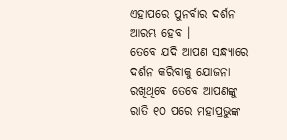ଏହାପରେ ପୁନର୍ବାର ଦର୍ଶନ ଆରମ୍ଭ ହେବ ।
ତେବେ ଯଦି ଆପଣ ସନ୍ଧ୍ୟାରେ ଦର୍ଶନ କରିବାକୁ ଯୋଜନା ରଖିଥିବେ ତେବେ ଆପଣଙ୍କୁ ରାତି ୧୦ ପରେ ମହାପ୍ରଭୁଙ୍କ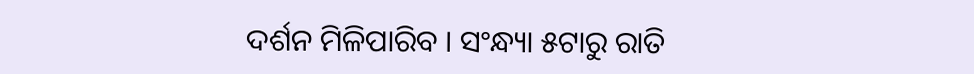ଦର୍ଶନ ମିଳିପାରିବ । ସଂନ୍ଧ୍ୟା ୫ଟାରୁ ରାତି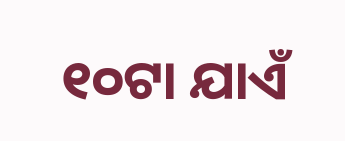୧୦ଟା ଯାଏଁ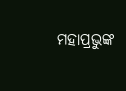ମହାପ୍ରଭୁଙ୍କ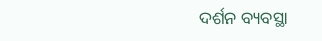ଦର୍ଶନ ବ୍ୟବସ୍ଥା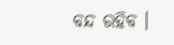ବନ୍ଦ ରହିବ ।